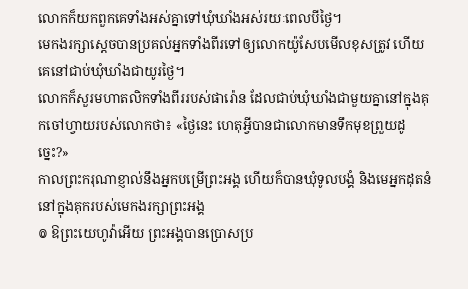លោកក៏យកពួកគេទាំងអស់គ្នាទៅឃុំឃាំងអស់រយៈពេលបីថ្ងៃ។
មេកងរក្សាស្ដេចបានប្រគល់អ្នកទាំងពីរទៅឲ្យលោកយ៉ូសែបមើលខុសត្រូវ ហើយគេនៅជាប់ឃុំឃាំងជាយូរថ្ងៃ។
លោកក៏សួរមហាតលិកទាំងពីររបស់ផារ៉ោន ដែលជាប់ឃុំឃាំងជាមួយគ្នានៅក្នុងគុកចៅហ្វាយរបស់លោកថា៖ «ថ្ងៃនេះ ហេតុអ្វីបានជាលោកមានទឹកមុខព្រួយដូច្នេះ?»
កាលព្រះករុណាខ្ញាល់នឹងអ្នកបម្រើព្រះអង្គ ហើយក៏បានឃុំទូលបង្គំ និងមេអ្នកដុតនំ នៅក្នុងគុករបស់មេកងរក្សាព្រះអង្គ
៙ ឱព្រះយេហូវ៉ាអើយ ព្រះអង្គបានប្រោសប្រ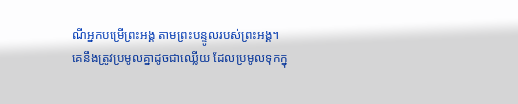ណីអ្នកបម្រើព្រះអង្គ តាមព្រះបន្ទូលរបស់ព្រះអង្គ។
គេនឹងត្រូវប្រមូលគ្នាដូចជាឈ្លើយ ដែលប្រមូលទុកក្នុ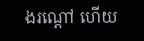ងរណ្ដៅ ហើយ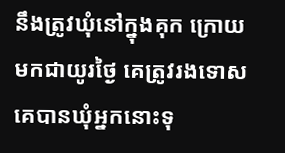នឹងត្រូវឃុំនៅក្នុងគុក ក្រោយមកជាយូរថ្ងៃ គេត្រូវរងទោស
គេបានឃុំអ្នកនោះទុ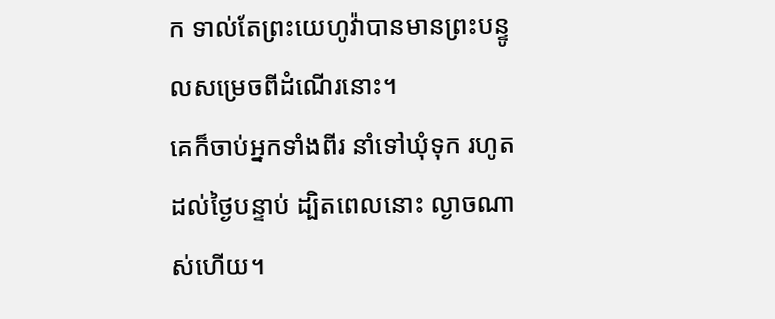ក ទាល់តែព្រះយេហូវ៉ាបានមានព្រះបន្ទូលសម្រេចពីដំណើរនោះ។
គេក៏ចាប់អ្នកទាំងពីរ នាំទៅឃុំទុក រហូតដល់ថ្ងៃបន្ទាប់ ដ្បិតពេលនោះ ល្ងាចណាស់ហើយ។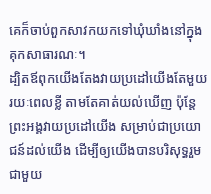គេក៏ចាប់ពួកសាវកយកទៅឃុំឃាំងនៅក្នុងគុកសាធារណៈ។
ដ្បិតឪពុកយើងតែងវាយប្រដៅយើងតែមួយរយៈពេលខ្លី តាមតែគាត់យល់ឃើញ ប៉ុន្តែ ព្រះអង្គវាយប្រដៅយើង សម្រាប់ជាប្រយោជន៍ដល់យើង ដើម្បីឲ្យយើងបានបរិសុទ្ធរួមជាមួយ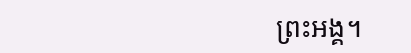ព្រះអង្គ។